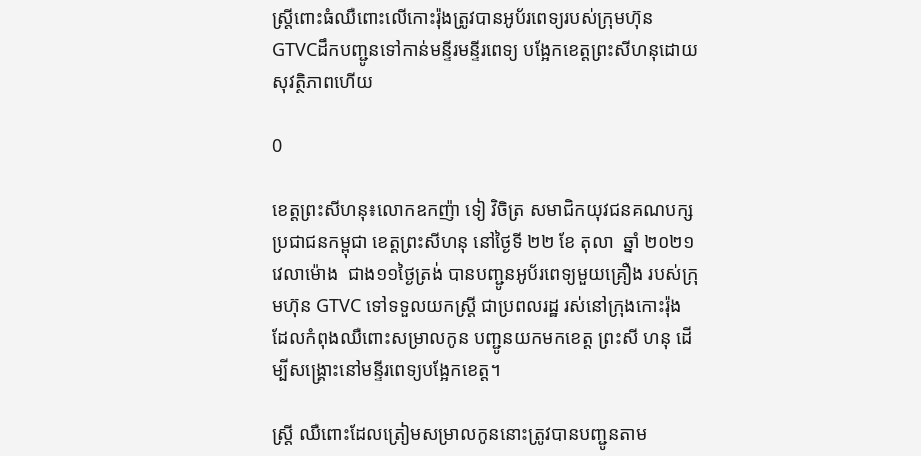ស្រី្តពោះធំឈឺពោះលើកោះរ៉ុងត្រូវបានអូប័រពេទ្យរបស់ក្រុមហ៊ុន GTVCដឹកបញ្ជូនទៅកាន់មន្ទីរមន្ទីរពេទ្យ បង្អែកខេត្តព្រះសីហនុដោយសុវត្ថិភាពហើយ

0

ខេត្តព្រះសីហនុ៖លោកឧកញ៉ា ទៀ វិចិត្រ សមាជិកយុវជនគណបក្សប្រជាជនកម្ពុជា ខេត្តព្រះសីហនុ នៅថ្ងៃទី ២២ ខែ តុលា  ឆ្នាំ ២០២១  វេលាម៉ោង  ជាង១១ថ្ងៃត្រង់ បានបញ្ជូនអូប័រពេទ្យមួយគ្រឿង របស់ក្រុមហ៊ុន GTVC ទៅទទួលយកស្ត្រី ជាប្រពលរដ្ឋ រស់នៅក្រុងកោះរ៉ុង ដែលកំពុងឈឺពោះសម្រាលកូន បញ្ជូនយកមកខេត្ត ព្រះសី ហនុ ដើម្បីសង្គ្រោះនៅមន្ទីរពេទ្យបង្អែកខេត្ត។

ស្រ្តី ឈឺពោះដែលត្រៀមសម្រាលកូននោះត្រូវបានបញ្ជូនតាម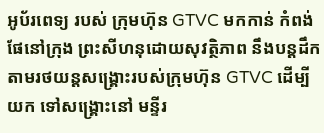អូប័រពេទ្យ របស់ ក្រុមហ៊ុន GTVC មកកាន់ កំពង់ ផែនៅក្រុង ព្រះសីហនុដោយសុវត្ថិភាព នឹងបន្តដឹកតាមរថយន្តសង្គ្រោះរបស់ក្រុមហ៊ុន GTVC ដើម្បីយក ទៅសង្គ្រោះនៅ មន្ទីរ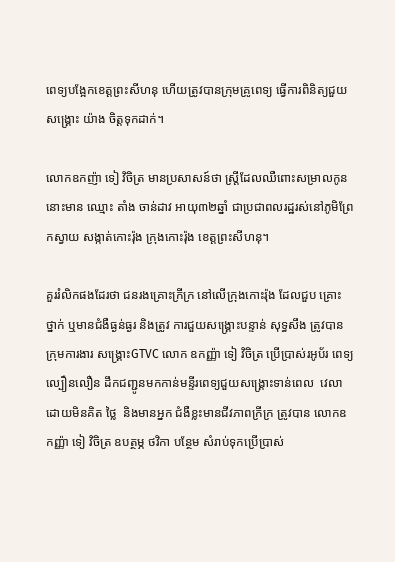ពេទ្យបង្អែកខេត្តព្រះសីហនុ ហើយត្រូវបានក្រុមគ្រូពេទ្យ ធ្វើការពិនិត្យជួយសង្រ្គោះ យ៉ាង ចិត្តទុកដាក់។

លោកឧកញ៉ា ទៀ វិចិត្រ មានប្រសាសន៍ថា ស្រ្តីដែលឈឺពោះសម្រាលកូននោះមាន ឈ្មោះ តាំង ចាន់ដាវ អាយុ៣២ឆ្នាំ ជាប្រជាពលរដ្ឋរស់នៅភូមិព្រែកស្វាយ សង្កាត់កោះរ៉ុង ក្រុងកោះរ៉ុង ខេត្តព្រះសីហនុ។

គួររំលិកផងដែរថា ជនរងគ្រោះក្រីក្រ នៅលើក្រុងកោះរ៉ុង ដែលជួប គ្រោះ ថ្នាក់ ឬមានជំងឺធ្ងន់ធ្ងរ និងត្រូវ ការជួយសង្រ្គោះបន្ទាន់ សុទ្ធសឹង ត្រូវបាន ក្រុមការងារ សង្គ្រោះGTVC លោក ឧកញ្ញ៉ា ទៀ វិចិត្រ ប្រើប្រាស់រអូប័រ ពេទ្យល្បឿនលឿន ដឹកជញ្ជូនមកកាន់មន្ទីរពេទ្យជួយសង្រ្គោះទាន់ពេល  វេលា ដោយមិនគិត ថ្លៃ  និងមានអ្នក ជំងឺខ្លះមានជីវភាពក្រីក្រ ត្រូវបាន លោកឧកញ្ញ៉ា ទៀ វិចិត្រ ឧបត្ថម្ភ ថវិកា បន្ថែម សំរាប់ទុកប្រើប្រាស់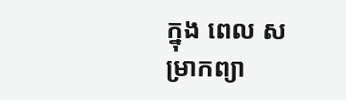ក្នុង ពេល សម្រាកព្យា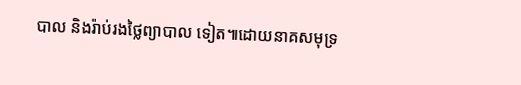បាល និងរ៉ាប់រងថ្លៃព្យាបាល ទៀត៕ដោយនាគសមុទ្រ